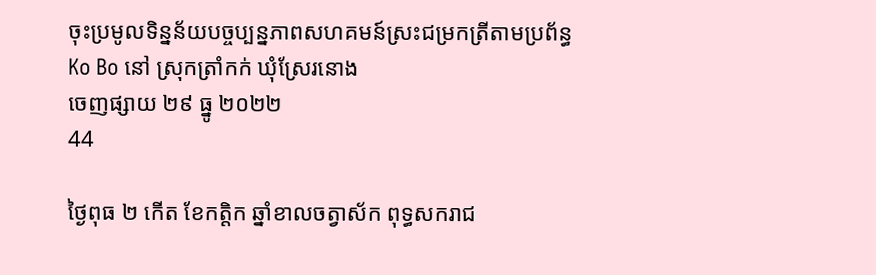ចុះប្រមូលទិន្នន័យបច្ចប្បន្នភាពសហគមន៍ស្រះជម្រកត្រីតាមប្រព័ន្ធ Ko Bo នៅ ស្រុកត្រាំកក់ ឃុំស្រែរនោង
ចេញផ្សាយ ២៩ ធ្នូ ២០២២
44

ថ្ងៃពុធ ២ កើត ខែកត្តិក ឆ្នាំខាលចត្វាស័ក ពុទ្ធសករាជ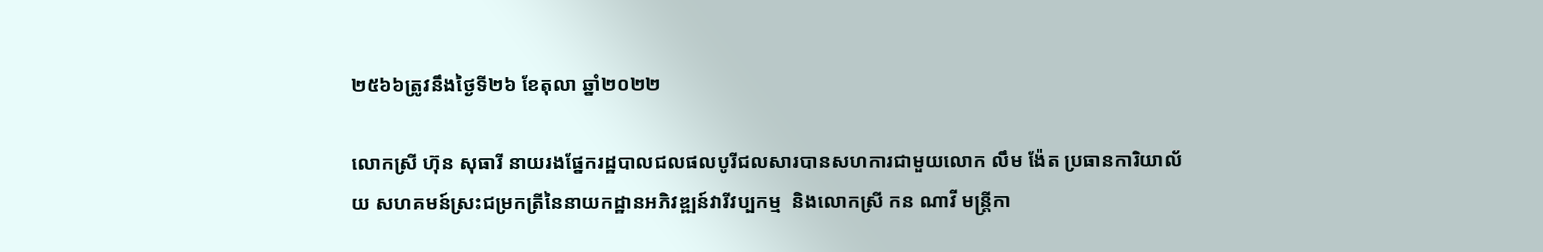២៥៦៦ត្រូវនឹងថ្ងៃទី២៦ ខែតុលា ឆ្នាំ២០២២

លោកស្រី ហ៊ុន សុធារី នាយរងផ្នែករដ្ឋបាលជលផលបូរីជលសារបានសហការជាមួយលោក លឹម ង៉ែត ប្រធានការិយាល័យ សហគមន៍ស្រះជម្រកត្រីនៃនាយកដ្ឋានអភិវឌ្ឍន៍វារីវប្បកម្ម  និងលោកស្រី កន ណាវី មន្ត្រីកា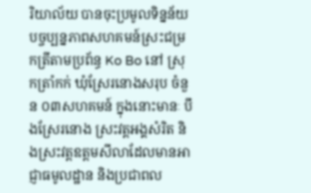រិយាល័យ បានចុះប្រមូលទិន្នន័យបច្ចប្បន្នភាពសហគមន៍ស្រះជម្រកត្រីតាមប្រព័ន្ធ Ko Bo នៅ ស្រុកត្រាំកក់ ឃុំស្រែរនោងសរុប ចំនួន ០៣សហគមន៍ ក្នុងនោះមានៈ បឹងស្រែរនោង ស្រះវត្តអង្គសំរិត និងស្រះវត្តឧត្ដមសីលាដែលមានអាជ្ញាធមូលដ្ឋាន និងប្រជាពល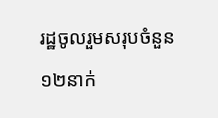រដ្ឋចូលរួមសរុបចំនួន ១២នាក់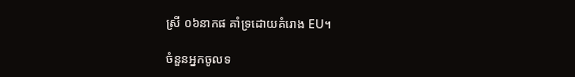ស្រី ០៦នាកផ គាំទ្រដោយគំរោង EU។

ចំនួនអ្នកចូលទ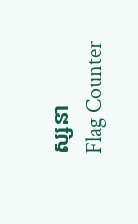ស្សនា
Flag Counter